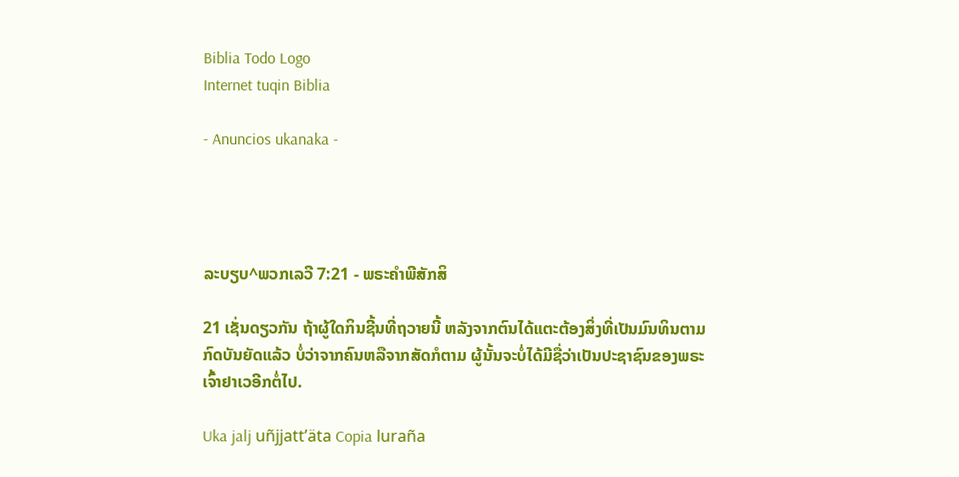Biblia Todo Logo
Internet tuqin Biblia

- Anuncios ukanaka -




ລະບຽບ^ພວກເລວີ 7:21 - ພຣະຄຳພີສັກສິ

21 ເຊັ່ນດຽວກັນ ຖ້າຜູ້ໃດກິນຊີ້ນທີ່ຖວາຍນີ້ ຫລັງຈາກຕົນໄດ້ແຕະຕ້ອງສິ່ງທີ່ເປັນມົນທິນຕາມກົດບັນຍັດແລ້ວ ບໍ່ວ່າຈາກຄົນຫລືຈາກສັດກໍຕາມ ຜູ້ນັ້ນຈະບໍ່ໄດ້ມີຊື່ວ່າເປັນປະຊາຊົນຂອງພຣະເຈົ້າຢາເວອີກຕໍ່ໄປ.

Uka jalj uñjjattʼäta Copia luraña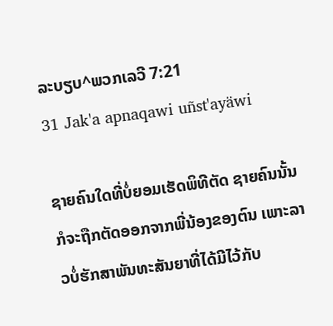ລະບຽບ^ພວກເລວີ 7:21
31 Jak'a apnaqawi uñst'ayäwi

ຊາຍຄົນໃດທີ່ບໍ່ຍອມເຮັດພິທີຕັດ ຊາຍຄົນນັ້ນກໍຈະຖືກຕັດອອກຈາກພີ່ນ້ອງຂອງຕົນ ເພາະລາວບໍ່ຮັກສາພັນທະສັນຍາທີ່ໄດ້ມີໄວ້ກັບ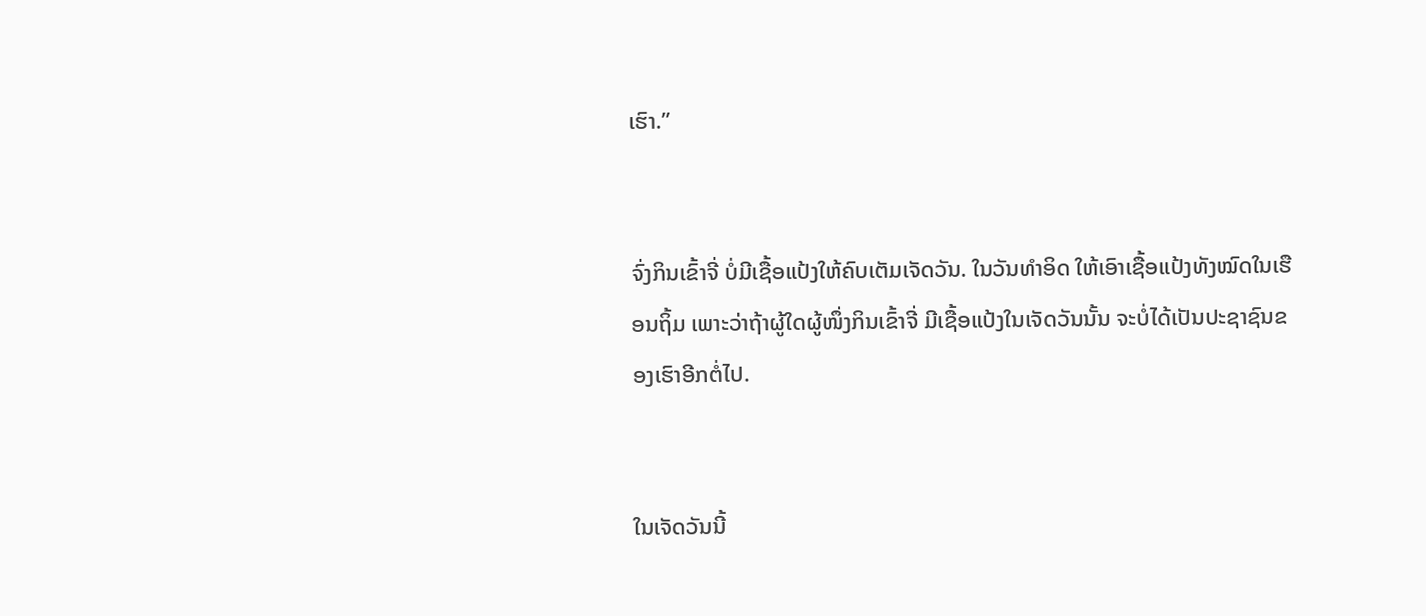ເຮົາ.”


ຈົ່ງກິນເຂົ້າຈີ່ ບໍ່ມີເຊື້ອແປ້ງໃຫ້ຄົບເຕັມເຈັດວັນ. ໃນວັນທຳອິດ ໃຫ້ເອົາເຊື້ອແປ້ງທັງໝົດໃນເຮືອນຖິ້ມ ເພາະວ່າຖ້າຜູ້ໃດຜູ້ໜຶ່ງກິນເຂົ້າຈີ່ ມີເຊື້ອແປ້ງໃນເຈັດວັນນັ້ນ ຈະບໍ່ໄດ້ເປັນປະຊາຊົນຂອງເຮົາອີກຕໍ່ໄປ.


ໃນເຈັດວັນນີ້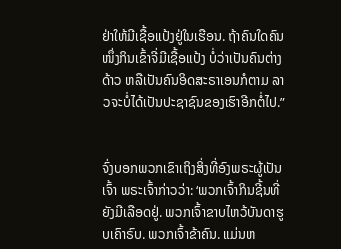ຢ່າໃຫ້ມີເຊື້ອແປ້ງຢູ່ໃນເຮືອນ. ຖ້າຄົນໃດຄົນໜຶ່ງກິນເຂົ້າຈີ່ມີເຊື້ອແປ້ງ ບໍ່ວ່າເປັນຄົນຕ່າງດ້າວ ຫລືເປັນຄົນອິດສະຣາເອນກໍຕາມ ລາວຈະບໍ່ໄດ້ເປັນປະຊາຊົນຂອງເຮົາອີກຕໍ່ໄປ.”


ຈົ່ງບອກພວກເຂົາເຖິງສິ່ງທີ່ອົງພຣະຜູ້ເປັນເຈົ້າ ພຣະເຈົ້າກ່າວວ່າ: ‘ພວກເຈົ້າກິນຊີ້ນທີ່ຍັງມີເລືອດຢູ່. ພວກເຈົ້າຂາບໄຫວ້ບັນດາຮູບເຄົາຣົບ. ພວກເຈົ້າຂ້າຄົນ. ແມ່ນຫ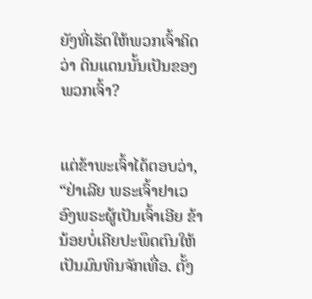ຍັງທີ່ເຮັດໃຫ້ພວກເຈົ້າຄິດວ່າ ດິນແດນນັ້ນເປັນຂອງພວກເຈົ້າ?


ແຕ່ຂ້າພະເຈົ້າໄດ້ຕອບວ່າ, “ຢ່າເລີຍ ພຣະເຈົ້າຢາເວ ອົງພຣະຜູ້ເປັນເຈົ້າເອີຍ ຂ້ານ້ອຍບໍ່ເຄີຍປະພຶດຕົນໃຫ້ເປັນມົນທິນຈັກເທື່ອ. ຕັ້ງ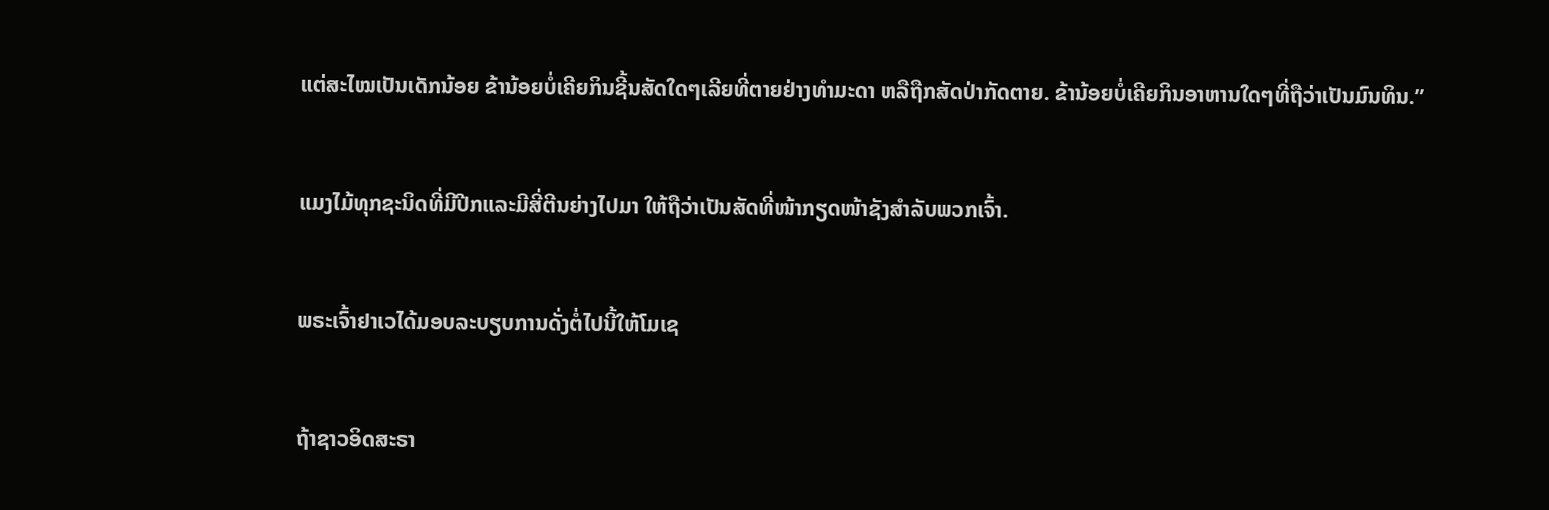ແຕ່ສະໄໝເປັນເດັກນ້ອຍ ຂ້ານ້ອຍບໍ່ເຄີຍກິນຊີ້ນສັດໃດໆເລີຍທີ່ຕາຍຢ່າງທຳມະດາ ຫລືຖືກສັດປ່າກັດຕາຍ. ຂ້ານ້ອຍບໍ່ເຄີຍກິນອາຫານໃດໆທີ່ຖືວ່າເປັນມົນທິນ.”


ແມງໄມ້ທຸກຊະນິດທີ່ມີປີກແລະມີສີ່ຕີນຍ່າງໄປມາ ໃຫ້ຖືວ່າເປັນສັດທີ່ໜ້າກຽດໜ້າຊັງສຳລັບພວກເຈົ້າ.


ພຣະເຈົ້າຢາເວໄດ້ມອບລະບຽບການດັ່ງຕໍ່ໄປນີ້ໃຫ້ໂມເຊ


ຖ້າຊາວອິດສະຣາ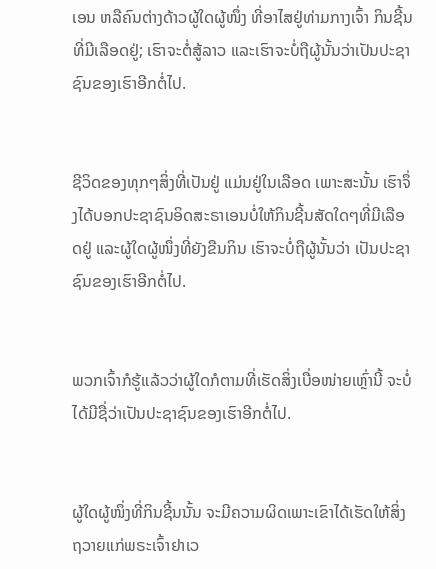ເອນ ຫລືຄົນຕ່າງດ້າວຜູ້ໃດຜູ້ໜຶ່ງ ທີ່ອາໄສຢູ່ທ່າມກາງເຈົ້າ ກິນຊີ້ນທີ່ມີເລືອດຢູ່; ເຮົາຈະຕໍ່ສູ້ລາວ ແລະເຮົາຈະບໍ່ຖືຜູ້ນັ້ນວ່າເປັນປະຊາຊົນຂອງເຮົາອີກຕໍ່ໄປ.


ຊີວິດຂອງທຸກໆສິ່ງທີ່ເປັນຢູ່ ແມ່ນຢູ່ໃນເລືອດ ເພາະສະນັ້ນ ເຮົາຈຶ່ງໄດ້ບອກປະຊາຊົນອິດສະຣາເອນບໍ່ໃຫ້ກິນຊີ້ນສັດໃດໆທີ່ມີເລືອດຢູ່ ແລະຜູ້ໃດຜູ້ໜຶ່ງທີ່ຍັງຂືນກິນ ເຮົາຈະບໍ່ຖືຜູ້ນັ້ນວ່າ ເປັນປະຊາຊົນຂອງເຮົາອີກຕໍ່ໄປ.


ພວກເຈົ້າກໍຮູ້ແລ້ວວ່າຜູ້ໃດກໍຕາມທີ່ເຮັດສິ່ງເບື່ອໜ່າຍເຫຼົ່ານີ້ ຈະບໍ່ໄດ້ມີຊື່ວ່າເປັນປະຊາຊົນຂອງເຮົາອີກຕໍ່ໄປ.


ຜູ້ໃດຜູ້ໜຶ່ງທີ່ກິນຊີ້ນນັ້ນ ຈະມີຄວາມຜິດເພາະເຂົາໄດ້ເຮັດໃຫ້ສິ່ງຖວາຍແກ່ພຣະເຈົ້າຢາເວ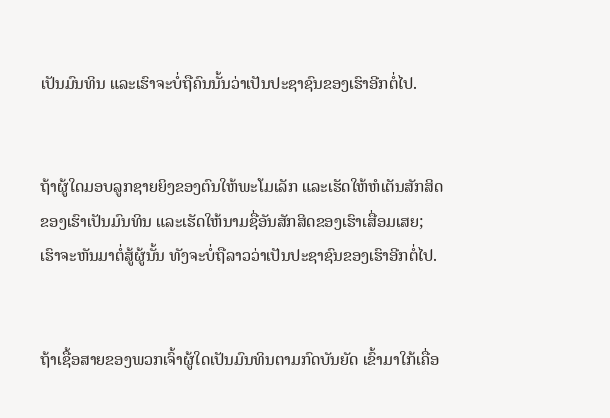ເປັນມົນທິນ ແລະເຮົາຈະບໍ່ຖືຄົນນັ້ນວ່າເປັນປະຊາຊົນຂອງເຮົາອີກຕໍ່ໄປ.


ຖ້າຜູ້ໃດມອບລູກຊາຍຍິງຂອງຕົນໃຫ້ພະໂມເລັກ ແລະເຮັດໃຫ້ຫໍເຕັນສັກສິດຂອງເຮົາເປັນມົນທິນ ແລະເຮັດໃຫ້ນາມຊື່ອັນສັກສິດຂອງເຮົາເສື່ອມເສຍ; ເຮົາຈະຫັນມາຕໍ່ສູ້ຜູ້ນັ້ນ ທັງຈະບໍ່ຖືລາວວ່າເປັນປະຊາຊົນຂອງເຮົາອີກຕໍ່ໄປ.


ຖ້າເຊື້ອສາຍຂອງພວກເຈົ້າຜູ້ໃດເປັນມົນທິນຕາມກົດບັນຍັດ ເຂົ້າມາໃກ້ເຄື່ອ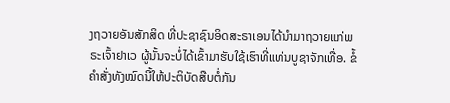ງຖວາຍອັນສັກສິດ ທີ່ປະຊາຊົນອິດສະຣາເອນໄດ້ນຳມາຖວາຍແກ່ພຣະເຈົ້າຢາເວ ຜູ້ນັ້ນຈະບໍ່ໄດ້ເຂົ້າມາຮັບໃຊ້ເຮົາທີ່ແທ່ນບູຊາຈັກເທື່ອ. ຂໍ້ຄຳສັ່ງທັງໝົດນີ້ໃຫ້ປະຕິບັດສືບຕໍ່ກັນ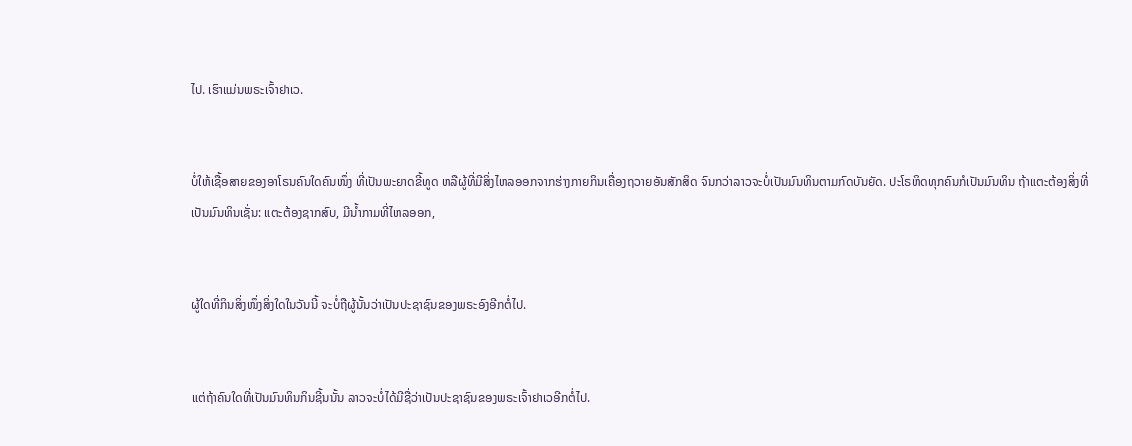ໄປ. ເຮົາແມ່ນພຣະເຈົ້າຢາເວ.


ບໍ່ໃຫ້ເຊື້ອສາຍຂອງອາໂຣນຄົນໃດຄົນໜຶ່ງ ທີ່ເປັນພະຍາດຂີ້ທູດ ຫລືຜູ້ທີ່ມີສິ່ງໄຫລອອກຈາກຮ່າງກາຍກິນເຄື່ອງຖວາຍອັນສັກສິດ ຈົນກວ່າລາວຈະບໍ່ເປັນມົນທິນຕາມກົດບັນຍັດ. ປະໂຣຫິດທຸກຄົນກໍເປັນມົນທິນ ຖ້າແຕະຕ້ອງສິ່ງທີ່ເປັນມົນທິນເຊັ່ນ: ແຕະຕ້ອງຊາກສົບ, ມີນໍ້າກາມທີ່ໄຫລອອກ,


ຜູ້ໃດທີ່ກິນສິ່ງໜຶ່ງສິ່ງໃດໃນວັນນີ້ ຈະບໍ່ຖືຜູ້ນັ້ນວ່າເປັນປະຊາຊົນຂອງພຣະອົງອີກຕໍ່ໄປ.


ແຕ່ຖ້າຄົນໃດທີ່ເປັນມົນທິນກິນຊີ້ນນັ້ນ ລາວຈະບໍ່ໄດ້ມີຊື່ວ່າເປັນປະຊາຊົນຂອງພຣະເຈົ້າຢາເວອີກຕໍ່ໄປ.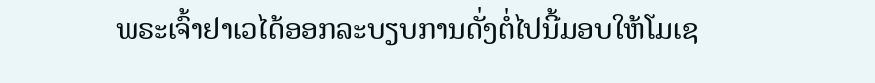ພຣະເຈົ້າຢາເວໄດ້ອອກລະບຽບການດັ່ງຕໍ່ໄປນີ້ມອບໃຫ້ໂມເຊ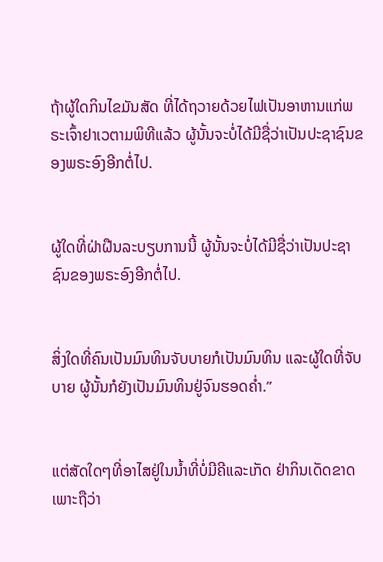ຖ້າຜູ້ໃດກິນໄຂມັນສັດ ທີ່ໄດ້ຖວາຍດ້ວຍໄຟເປັນອາຫານແກ່ພຣະເຈົ້າຢາເວຕາມພິທີແລ້ວ ຜູ້ນັ້ນຈະບໍ່ໄດ້ມີຊື່ວ່າເປັນປະຊາຊົນຂອງພຣະອົງອີກຕໍ່ໄປ.


ຜູ້ໃດທີ່ຝ່າຝືນລະບຽບການນີ້ ຜູ້ນັ້ນຈະບໍ່ໄດ້ມີຊື່ວ່າເປັນປະຊາຊົນຂອງພຣະອົງອີກຕໍ່ໄປ.


ສິ່ງໃດທີ່ຄົນເປັນມົນທິນຈັບບາຍກໍເປັນມົນທິນ ແລະຜູ້ໃດທີ່ຈັບບາຍ ຜູ້ນັ້ນກໍຍັງເປັນມົນທິນຢູ່ຈົນຮອດຄໍ່າ.”


ແຕ່ສັດໃດໆທີ່ອາໄສຢູ່ໃນນໍ້າທີ່ບໍ່ມີຄີແລະເກັດ ຢ່າກິນເດັດຂາດເພາະຖືວ່າ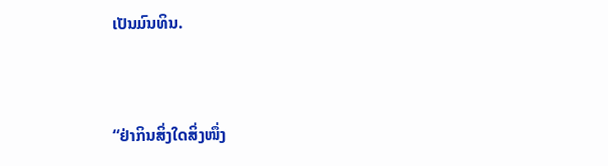ເປັນມົນທິນ.


“ຢ່າກິນສິ່ງໃດສິ່ງໜຶ່ງ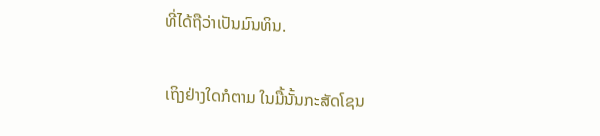ທີ່ໄດ້ຖືວ່າເປັນມົນທິນ.


ເຖິງຢ່າງໃດກໍຕາມ ໃນມື້ນັ້ນກະສັດໂຊນ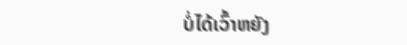ບໍ່ໄດ້ເວົ້າຫຍັງ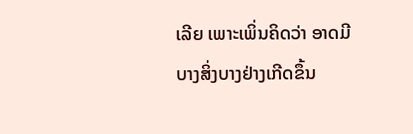ເລີຍ ເພາະເພິ່ນຄິດວ່າ ອາດມີບາງສິ່ງບາງຢ່າງເກີດຂຶ້ນ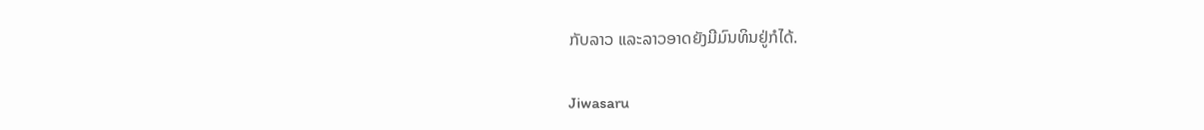ກັບລາວ ແລະລາວອາດຍັງມີມົນທິນຢູ່ກໍໄດ້.


Jiwasaru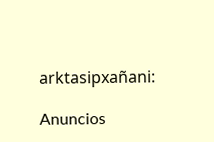arktasipxañani:

Anuncios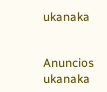ukanaka


Anuncios ukanaka